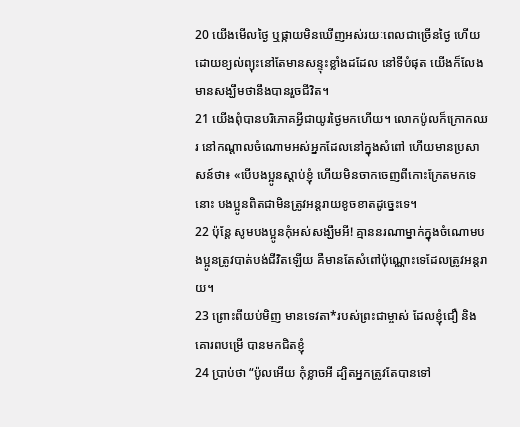20 យើងមើលថ្ងៃ ឬផ្កាយមិនឃើញអស់រយៈពេលជាច្រើនថ្ងៃ ហើយដោយខ្យល់ព្យុះនៅតែមានសន្ទុះខ្លាំងដដែល នៅទីបំផុត យើងក៏លែងមានសង្ឃឹមថានឹងបានរួចជីវិត។
21 យើងពុំបានបរិភោគអ្វីជាយូរថ្ងៃមកហើយ។ លោកប៉ូលក៏ក្រោកឈរ នៅកណ្ដាលចំណោមអស់អ្នកដែលនៅក្នុងសំពៅ ហើយមានប្រសាសន៍ថា៖ «បើបងប្អូនស្ដាប់ខ្ញុំ ហើយមិនចាកចេញពីកោះក្រែតមកទេនោះ បងប្អូនពិតជាមិនត្រូវអន្តរាយខូចខាតដូច្នេះទេ។
22 ប៉ុន្តែ សូមបងប្អូនកុំអស់សង្ឃឹមអី! គ្មាននរណាម្នាក់ក្នុងចំណោមបងប្អូនត្រូវបាត់បង់ជីវិតឡើយ គឺមានតែសំពៅប៉ុណ្ណោះទេដែលត្រូវអន្តរាយ។
23 ព្រោះពីយប់មិញ មានទេវតា*របស់ព្រះជាម្ចាស់ ដែលខ្ញុំជឿ និងគោរពបម្រើ បានមកជិតខ្ញុំ
24 ប្រាប់ថា “ប៉ូលអើយ កុំខ្លាចអី ដ្បិតអ្នកត្រូវតែបានទៅ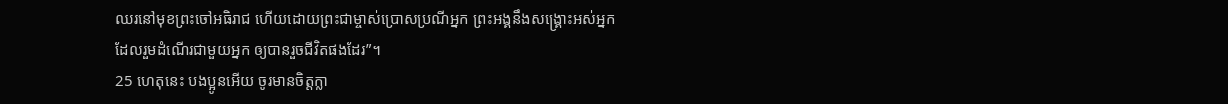ឈរនៅមុខព្រះចៅអធិរាជ ហើយដោយព្រះជាម្ចាស់ប្រោសប្រណីអ្នក ព្រះអង្គនឹងសង្គ្រោះអស់អ្នកដែលរួមដំណើរជាមួយអ្នក ឲ្យបានរួចជីវិតផងដែរ”។
25 ហេតុនេះ បងប្អូនអើយ ចូរមានចិត្តក្លា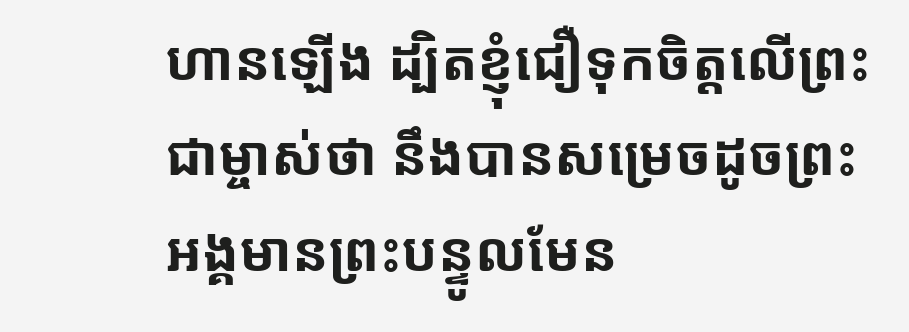ហានឡើង ដ្បិតខ្ញុំជឿទុកចិត្តលើព្រះជាម្ចាស់ថា នឹងបានសម្រេចដូចព្រះអង្គមានព្រះបន្ទូលមែន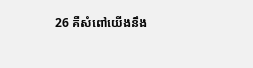26 គឺសំពៅយើងនឹង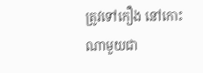ត្រូវទៅកឿង នៅកោះណាមួយជា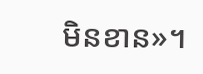មិនខាន»។